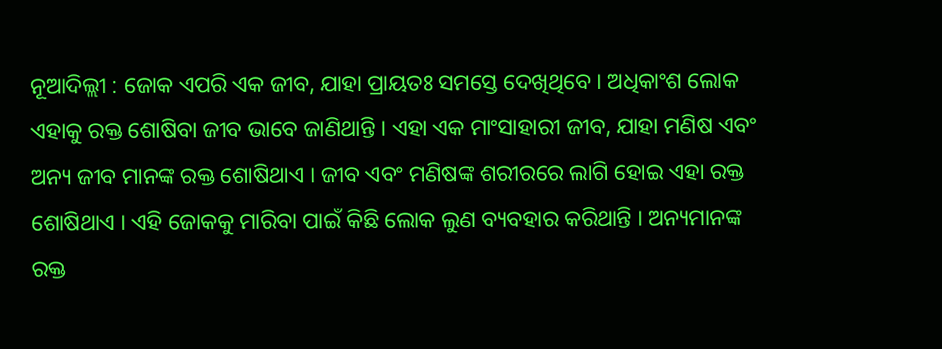ନୂଆଦିଲ୍ଲୀ : ଜୋକ ଏପରି ଏକ ଜୀବ, ଯାହା ପ୍ରାୟତଃ ସମସ୍ତେ ଦେଖିଥିବେ । ଅଧିକାଂଶ ଲୋକ ଏହାକୁ ରକ୍ତ ଶୋଷିବା ଜୀବ ଭାବେ ଜାଣିଥାନ୍ତି । ଏହା ଏକ ମାଂସାହାରୀ ଜୀବ, ଯାହା ମଣିଷ ଏବଂ ଅନ୍ୟ ଜୀବ ମାନଙ୍କ ରକ୍ତ ଶୋଷିଥାଏ । ଜୀବ ଏବଂ ମଣିଷଙ୍କ ଶରୀରରେ ଲାଗି ହୋଇ ଏହା ରକ୍ତ ଶୋଷିଥାଏ । ଏହି ଜୋକକୁ ମାରିବା ପାଇଁ କିଛି ଲୋକ ଲୁଣ ବ୍ୟବହାର କରିଥାନ୍ତି । ଅନ୍ୟମାନଙ୍କ ରକ୍ତ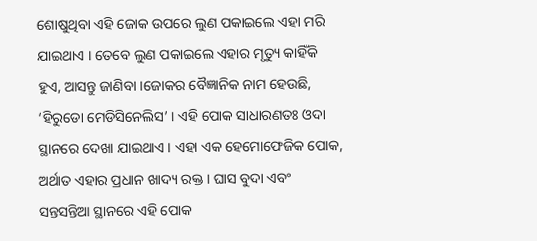ଶୋଷୁଥିବା ଏହି ଜୋକ ଉପରେ ଲୁଣ ପକାଇଲେ ଏହା ମରି ଯାଇଥାଏ । ତେବେ ଲୁଣ ପକାଇଲେ ଏହାର ମୃତ୍ୟୁ କାହିଁକି ହୁଏ, ଆସନ୍ତୁ ଜାଣିବା ।ଜୋକର ବୈଜ୍ଞାନିକ ନାମ ହେଉଛି, ‘ହିରୁଡୋ ମେଡିସିନେଲିସ’ । ଏହି ପୋକ ସାଧାରଣତଃ ଓଦା ସ୍ଥାନରେ ଦେଖା ଯାଇଥାଏ । ଏହା ଏକ ହେମୋଫେଜିକ ପୋକ, ଅର୍ଥାତ ଏହାର ପ୍ରଧାନ ଖାଦ୍ୟ ରକ୍ତ । ଘାସ ବୁଦା ଏବଂ ସନ୍ତସନ୍ତିଆ ସ୍ଥାନରେ ଏହି ପୋକ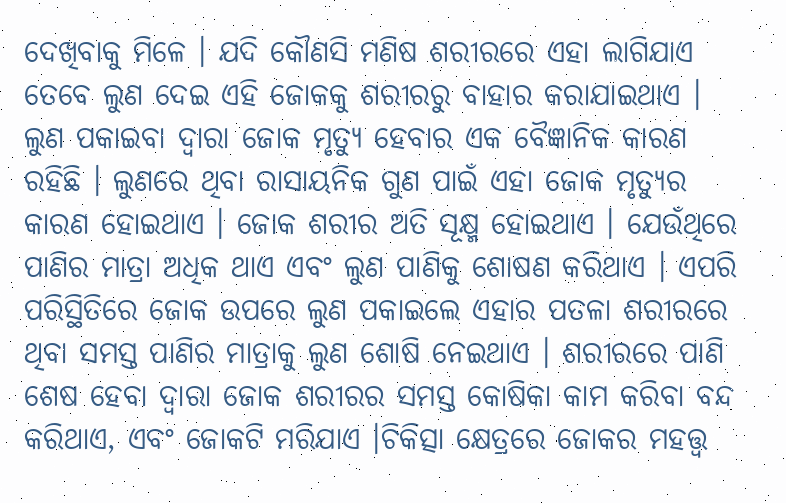ଦେଖିବାକୁ ମିଳେ । ଯଦି କୌଣସି ମଣିଷ ଶରୀରରେ ଏହା ଲାଗିଯାଏ ତେବେ ଲୁଣ ଦେଇ ଏହି ଜୋକକୁ ଶରୀରରୁ ବାହାର କରାଯାଇଥାଏ ।
ଲୁଣ ପକାଇବା ଦ୍ୱାରା ଜୋକ ମୃତ୍ୟୁ ହେବାର ଏକ ବୈଜ୍ଞାନିକ କାରଣ ରହିଛି । ଲୁଣରେ ଥିବା ରାସାୟନିକ ଗୁଣ ପାଇଁ ଏହା ଜୋକ ମୃତ୍ୟୁର କାରଣ ହୋଇଥାଏ । ଜୋକ ଶରୀର ଅତି ସୂକ୍ଷ୍ମ ହୋଇଥାଏ । ଯେଉଁଥିରେ ପାଣିର ମାତ୍ରା ଅଧିକ ଥାଏ ଏବଂ ଲୁଣ ପାଣିକୁ ଶୋଷଣ କରିଥାଏ । ଏପରି ପରିସ୍ଥିତିରେ ଜୋକ ଉପରେ ଲୁଣ ପକାଇଲେ ଏହାର ପତଳା ଶରୀରରେ ଥିବା ସମସ୍ତ ପାଣିର ମାତ୍ରାକୁ ଲୁଣ ଶୋଷି ନେଇଥାଏ । ଶରୀରରେ ପାଣି ଶେଷ ହେବା ଦ୍ୱାରା ଜୋକ ଶରୀରର ସମସ୍ତ କୋଷିକା କାମ କରିବା ବନ୍ଦ କରିଥାଏ, ଏବଂ ଜୋକଟି ମରିଯାଏ ।ଚିକିତ୍ସା କ୍ଷେତ୍ରରେ ଜୋକର ମହତ୍ତ୍ୱ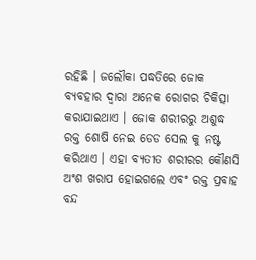ରହିଛି । ଜଲୌକା ପଦ୍ଧତିରେ ଜୋକ ବ୍ୟବହାର ଦ୍ୱାରା ଅନେକ ରୋଗର ଚିକିତ୍ସା କରାଯାଇଥାଏ । ଜୋକ ଶରୀରରୁ ଅଶୁଦ୍ଧ ରକ୍ତ ଶୋଷି ନେଇ ଡେଡ ସେଲ କୁ ନଷ୍ଟ କରିଥାଏ । ଏହା ବ୍ୟତୀତ ଶରୀରର କୌଣସି ଅଂଶ ଖରାପ ହୋଇଗଲେ ଏବଂ ରକ୍ତ ପ୍ରବାହ ବନ୍ଦ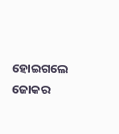ହୋଇଗଲେ ଜୋକର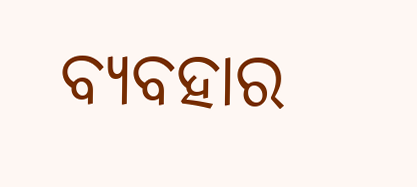ବ୍ୟବହାର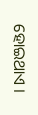ହୋଇଥାଏ ।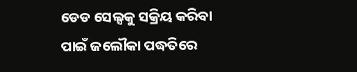ଡେଡ ସେଲ୍ସକୁ ସକ୍ରିୟ କରିବା ପାଇଁ ଜଲୌକା ପଦ୍ଧତିରେ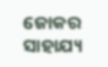ଜୋକର ସାହାଯ୍ୟ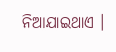ନିଆଯାଇଥାଏ ।